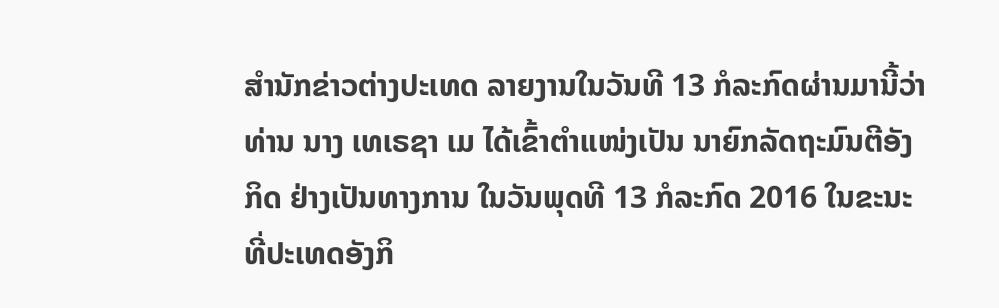ສຳນັກຂ່າວຕ່າງປະເທດ ລາຍງານໃນວັນທີ 13 ກໍລະກົດຜ່ານມານີ້ວ່າ ທ່ານ ນາງ ເທເຣຊາ ເມ ໄດ້ເຂົ້າຕຳແໜ່ງເປັນ ນາຍົກລັດຖະມົນຕີອັງກິດ ຢ່າງເປັນທາງການ ໃນວັນພຸດທີ 13 ກໍລະກົດ 2016 ໃນຂະນະທີ່ປະເທດອັງກິ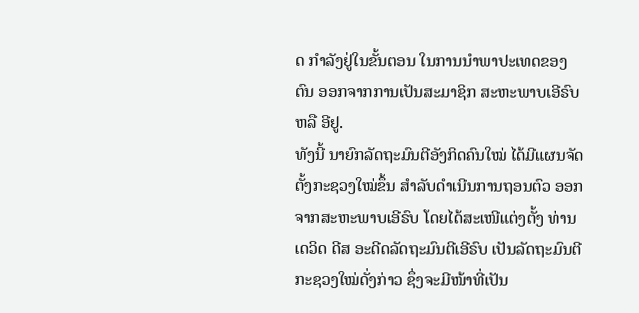ດ ກຳລັງຢູ່ໃນຂັ້ນຕອນ ໃນການນຳພາປະເທດຂອງຕົນ ອອກຈາກການເປັນສະມາຊິກ ສະຫະພາບເອີຣົບ ຫລື ອີຢູ.
ທັງນີ້ ນາຍົກລັດຖະມົນຕີອັງກິດຄົນໃໝ່ ໄດ້ມີແຜນຈັດຕັ້ງກະຊວງໃໝ່ຂຶ້ນ ສຳລັບດຳເນີນການຖອນຕົວ ອອກຈາກສະຫະພາບເອີຣົບ ໂດຍໄດ້ສະເໜີແຕ່ງຕັ້ງ ທ່ານ ເດວິດ ດີສ ອະດີດລັດຖະມົນຕີເອີຣົບ ເປັນລັດຖະມົນຕີກະຊວງໃໝ່ດັ່ງກ່າວ ຊຶ່ງຈະມີໜ້າທີ່ເປັນ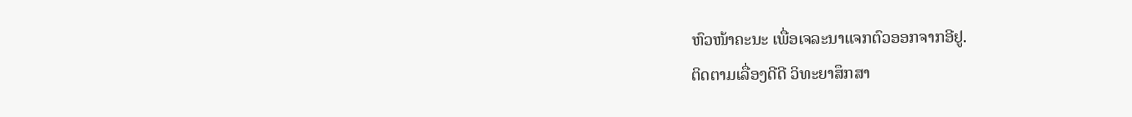ຫົວໜ້າຄະນະ ເພື່ອເຈລະນາແຈກຕົວອອກຈາກອີຢູ.
ຕິດຕາມເລື່ອງດີດີ ວິທະຍາສຶກສາ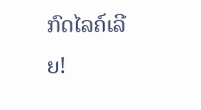ກົດໄລຄ໌ເລີຍ!